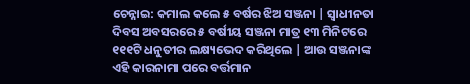ଚେନ୍ନାଇ: କମାଲ କଲେ ୫ ବର୍ଷର ଝିଅ ସଞ୍ଜନା | ସ୍ୱାଧୀନତା ଦିବସ ଅବସରରେ ୫ ବର୍ଷୀୟ ସଞ୍ଜନା ମାତ୍ର ୧୩ ମିନିଟରେ ୧୧୧ଟି ଧନୁତୀର ଲକ୍ଷ୍ୟଭେଦ କରିଥିଲେ | ଆଉ ସଞ୍ଜନାଙ୍କ ଏହି କାରନାମା ପରେ ବର୍ତ୍ତମାନ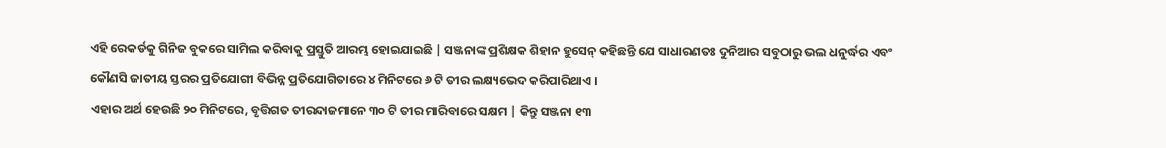ଏହି ରେକର୍ଡକୁ ଗିନିଜ ବୁକରେ ସାମିଲ କରିବାକୁ ପ୍ରସ୍ତୁତି ଆରମ୍ଭ ହୋଇଯାଇଛି | ସଞ୍ଜନାଙ୍କ ପ୍ରଶିକ୍ଷକ ଶିହାନ ହୁସେନ୍ କହିଛନ୍ତି ଯେ ସାଧାରଣତଃ ଦୁନିଆର ସବୁଠାରୁ ଭଲ ଧନୁର୍ଦ୍ଧର ଏବଂ କୌଣସି ଜାତୀୟ ସ୍ତରର ପ୍ରତିଯୋଗୀ ବିଭିନ୍ନ ପ୍ରତିଯୋଗିତାରେ ୪ ମିନିଟରେ ୬ ଟି ତୀର ଲକ୍ଷ୍ୟଭେଦ କରିପାରିଥାଏ ।
ଏହାର ଅର୍ଥ ହେଉଛି ୨୦ ମିନିଟରେ, ବୃତ୍ତିଗତ ତୀରନ୍ଦାଜମାନେ ୩୦ ଟି ତୀର ମାରିବାରେ ସକ୍ଷମ | କିନ୍ତୁ ସଞ୍ଜନା ୧୩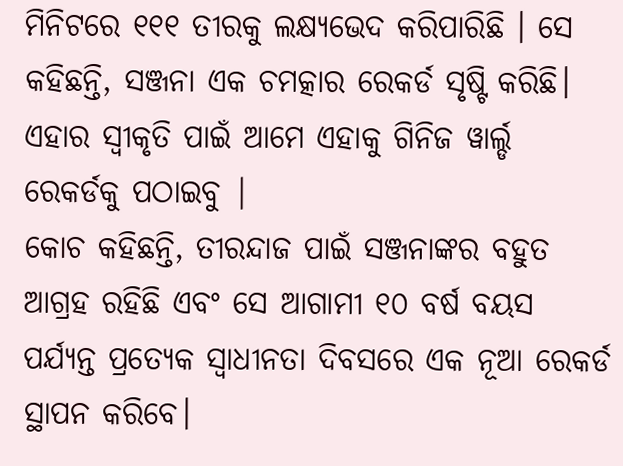ମିନିଟରେ ୧୧୧ ତୀରକୁ ଲକ୍ଷ୍ୟଭେଦ କରିପାରିଛି । ସେ କହିଛନ୍ତି, ସଞ୍ଜନା ଏକ ଚମତ୍କାର ରେକର୍ଡ ସୃଷ୍ଟି କରିଛି। ଏହାର ସ୍ୱୀକୃତି ପାଇଁ ଆମେ ଏହାକୁ ଗିନିଜ ୱାର୍ଲ୍ଡ ରେକର୍ଡକୁ ପଠାଇବୁ |
କୋଚ କହିଛନ୍ତି, ତୀରନ୍ଦାଜ ପାଇଁ ସଞ୍ଜନାଙ୍କର ବହୁତ ଆଗ୍ରହ ରହିଛି ଏବଂ ସେ ଆଗାମୀ ୧୦ ବର୍ଷ ବୟସ ପର୍ଯ୍ୟନ୍ତ ପ୍ରତ୍ୟେକ ସ୍ୱାଧୀନତା ଦିବସରେ ଏକ ନୂଆ ରେକର୍ଡ ସ୍ଥାପନ କରିବେ।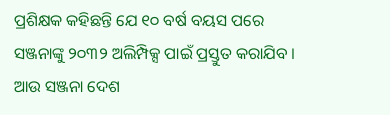ପ୍ରଶିକ୍ଷକ କହିଛନ୍ତି ଯେ ୧୦ ବର୍ଷ ବୟସ ପରେ ସଞ୍ଜନାଙ୍କୁ ୨୦୩୨ ଅଲିମ୍ପିକ୍ସ ପାଇଁ ପ୍ରସ୍ତୁତ କରାଯିବ । ଆଉ ସଞ୍ଜନା ଦେଶ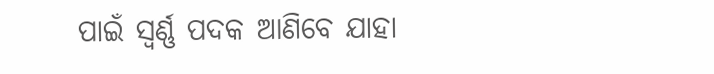ପାଇଁ ସ୍ୱର୍ଣ୍ଣ ପଦକ ଆଣିବେ ଯାହା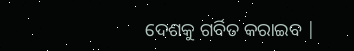ଦେଶକୁ ଗର୍ବିତ କରାଇବ |